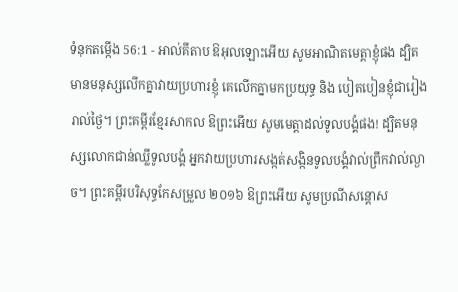ទំនុកតម្កើង 56:1 - អាល់គីតាប ឱអុលឡោះអើយ សូមអាណិតមេត្តាខ្ញុំផង ដ្បិតមានមនុស្សលើកគ្នាវាយប្រហារខ្ញុំ គេលើកគ្នាមកប្រយុទ្ធ និង បៀតបៀនខ្ញុំជារៀងរាល់ថ្ងៃ។ ព្រះគម្ពីរខ្មែរសាកល ឱព្រះអើយ សូមមេត្តាដល់ទូលបង្គំផង! ដ្បិតមនុស្សលោកជាន់ឈ្លីទូលបង្គំ អ្នកវាយប្រហារសង្កត់សង្កិនទូលបង្គំវាល់ព្រឹកវាល់ល្ងាច។ ព្រះគម្ពីរបរិសុទ្ធកែសម្រួល ២០១៦ ឱព្រះអើយ សូមប្រណីសន្ដោស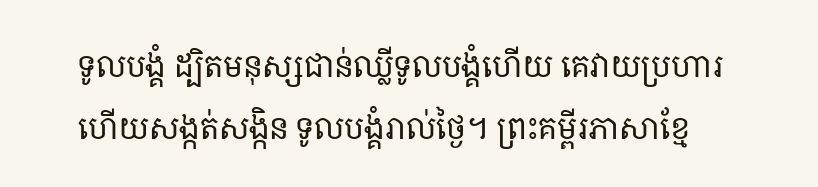ទូលបង្គំ ដ្បិតមនុស្សជាន់ឈ្លីទូលបង្គំហើយ គេវាយប្រហារ ហើយសង្កត់សង្កិន ទូលបង្គំរាល់ថ្ងៃ។ ព្រះគម្ពីរភាសាខ្មែ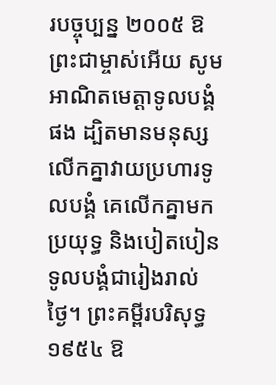របច្ចុប្បន្ន ២០០៥ ឱព្រះជាម្ចាស់អើយ សូមអាណិតមេត្តាទូលបង្គំផង ដ្បិតមានមនុស្សលើកគ្នាវាយប្រហារទូលបង្គំ គេលើកគ្នាមកប្រយុទ្ធ និងបៀតបៀនទូលបង្គំជារៀងរាល់ថ្ងៃ។ ព្រះគម្ពីរបរិសុទ្ធ ១៩៥៤ ឱ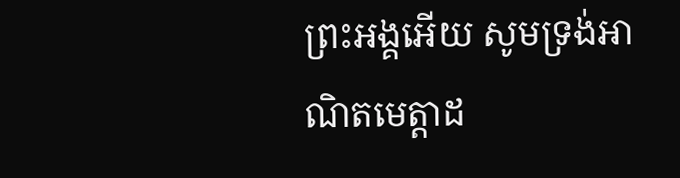ព្រះអង្គអើយ សូមទ្រង់អាណិតមេត្តាដ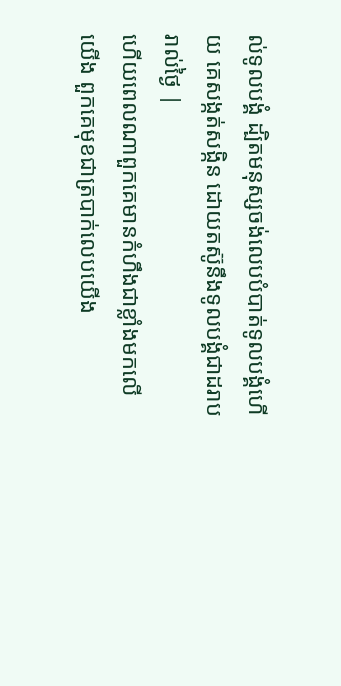ល់ទូលបង្គំ ដ្បិតមនុស្សចង់លេបបំបាត់ទូលបង្គំហើយ គេសង្កត់សង្កិន ដោយតស៊ូនឹងទូលបង្គំជាដរាបរាល់ថ្ងៃ |
ហើយពេលណាពួកគេមានកំហឹងជាខ្លាំងមកលើយើង ពួកគេមុខជាត្របាក់លេបយើង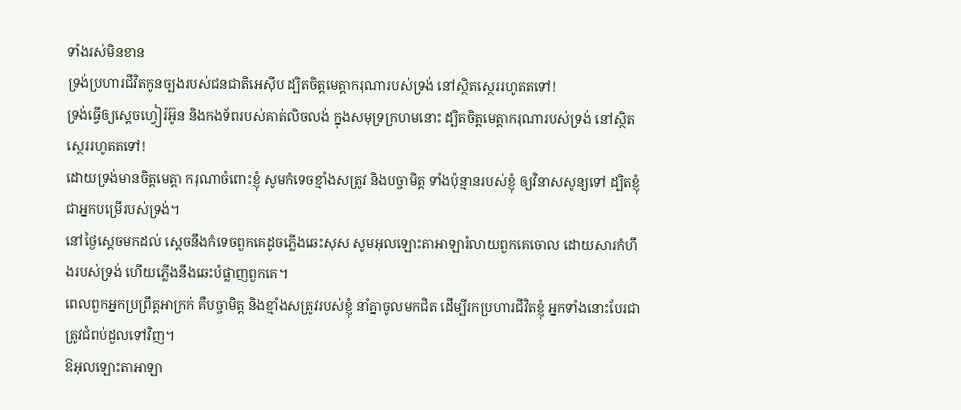ទាំងរស់មិនខាន
ទ្រង់ប្រហារជីវិតកូនច្បងរបស់ជនជាតិអេស៊ីប ដ្បិតចិត្តមេត្តាករុណារបស់ទ្រង់ នៅស្ថិតស្ថេររហូតតទៅ!
ទ្រង់ធ្វើឲ្យស្តេចហ្វៀរ៉អ៊ូន និងកងទ័ពរបស់គាត់លិចលង់ ក្នុងសមុទ្រក្រហមនោះ ដ្បិតចិត្តមេត្តាករុណារបស់ទ្រង់ នៅស្ថិតស្ថេររហូតតទៅ!
ដោយទ្រង់មានចិត្តមេត្តា ករុណាចំពោះខ្ញុំ សូមកំទេចខ្មាំងសត្រូវ និងបច្ចាមិត្ត ទាំងប៉ុន្មានរបស់ខ្ញុំ ឲ្យវិនាសសូន្យទៅ ដ្បិតខ្ញុំជាអ្នកបម្រើរបស់ទ្រង់។
នៅថ្ងៃស្តេចមកដល់ ស្តេចនឹងកំទេចពួកគេដូចភ្លើងឆេះសុស សូមអុលឡោះតាអាឡារំលាយពួកគេចោល ដោយសារកំហឹងរបស់ទ្រង់ ហើយភ្លើងនឹងឆេះបំផ្លាញពួកគេ។
ពេលពួកអ្នកប្រព្រឹត្តអាក្រក់ គឺបច្ចាមិត្ត និងខ្មាំងសត្រូវរបស់ខ្ញុំ នាំគ្នាចូលមកជិត ដើម្បីរកប្រហារជីវិតខ្ញុំ អ្នកទាំងនោះបែរជាត្រូវជំពប់ដួលទៅវិញ។
ឱអុលឡោះតាអាឡា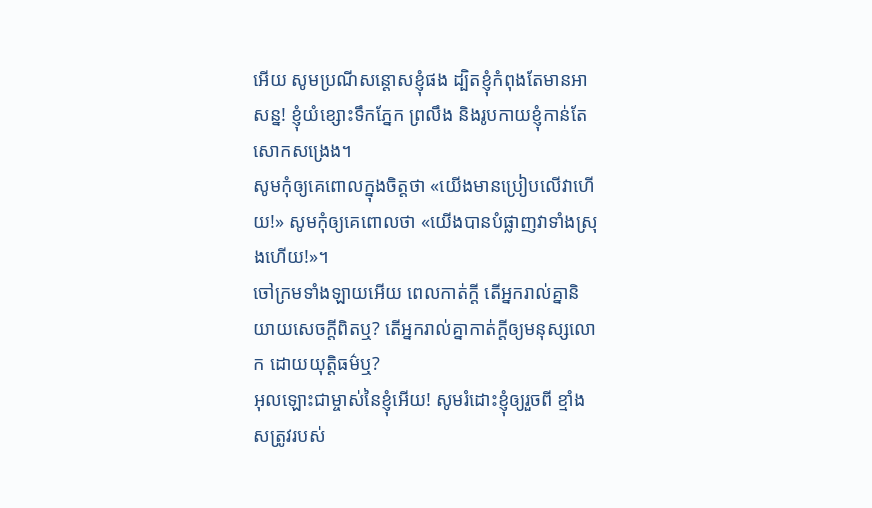អើយ សូមប្រណីសន្ដោសខ្ញុំផង ដ្បិតខ្ញុំកំពុងតែមានអាសន្ន! ខ្ញុំយំខ្សោះទឹកភ្នែក ព្រលឹង និងរូបកាយខ្ញុំកាន់តែសោកសង្រេង។
សូមកុំឲ្យគេពោលក្នុងចិត្តថា «យើងមានប្រៀបលើវាហើយ!» សូមកុំឲ្យគេពោលថា «យើងបានបំផ្លាញវាទាំងស្រុងហើយ!»។
ចៅក្រមទាំងឡាយអើយ ពេលកាត់ក្ដី តើអ្នករាល់គ្នានិយាយសេចក្ដីពិតឬ? តើអ្នករាល់គ្នាកាត់ក្ដីឲ្យមនុស្សលោក ដោយយុត្តិធម៌ឬ?
អុលឡោះជាម្ចាស់នៃខ្ញុំអើយ! សូមរំដោះខ្ញុំឲ្យរួចពី ខ្មាំងសត្រូវរបស់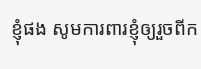ខ្ញុំផង សូមការពារខ្ញុំឲ្យរួចពីក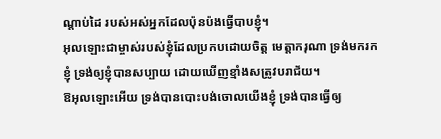ណ្ដាប់ដៃ របស់អស់អ្នកដែលប៉ុនប៉ងធ្វើបាបខ្ញុំ។
អុលឡោះជាម្ចាស់របស់ខ្ញុំដែលប្រកបដោយចិត្ត មេត្តាករុណា ទ្រង់មករកខ្ញុំ ទ្រង់ឲ្យខ្ញុំបានសប្បាយ ដោយឃើញខ្មាំងសត្រូវបរាជ័យ។
ឱអុលឡោះអើយ ទ្រង់បានបោះបង់ចោលយើងខ្ញុំ ទ្រង់បានធ្វើឲ្យ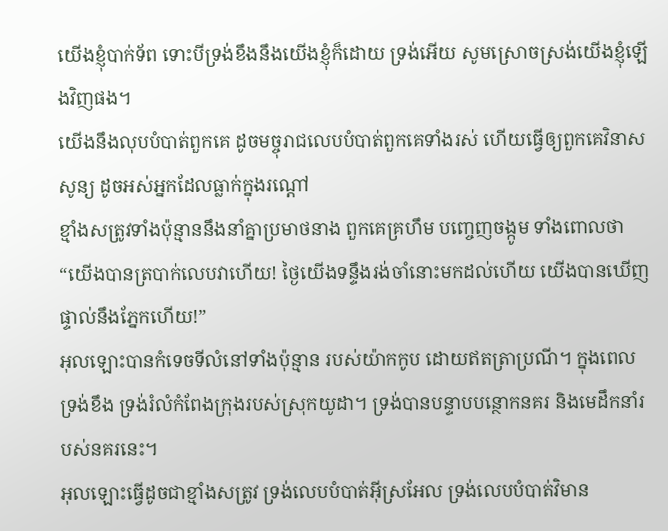យើងខ្ញុំបាក់ទ័ព ទោះបីទ្រង់ខឹងនឹងយើងខ្ញុំក៏ដោយ ទ្រង់អើយ សូមស្រោចស្រង់យើងខ្ញុំឡើងវិញផង។
យើងនឹងលុបបំបាត់ពួកគេ ដូចមច្ចុរាជលេបបំបាត់ពួកគេទាំងរស់ ហើយធ្វើឲ្យពួកគេវិនាសសូន្យ ដូចអស់អ្នកដែលធ្លាក់ក្នុងរណ្ដៅ
ខ្មាំងសត្រូវទាំងប៉ុន្មាននឹងនាំគ្នាប្រមាថនាង ពួកគេគ្រហឹម បញ្ចេញចង្កូម ទាំងពោលថា “យើងបានត្របាក់លេបវាហើយ! ថ្ងៃយើងទន្ទឹងរង់ចាំនោះមកដល់ហើយ យើងបានឃើញផ្ទាល់នឹងភ្នែកហើយ!”
អុលឡោះបានកំទេចទីលំនៅទាំងប៉ុន្មាន របស់យ៉ាកកូប ដោយឥតត្រាប្រណី។ ក្នុងពេលទ្រង់ខឹង ទ្រង់រំលំកំពែងក្រុងរបស់ស្រុកយូដា។ ទ្រង់បានបន្ទាបបន្ថោកនគរ និងមេដឹកនាំរបស់នគរនេះ។
អុលឡោះធ្វើដូចជាខ្មាំងសត្រូវ ទ្រង់លេបបំបាត់អ៊ីស្រអែល ទ្រង់លេបបំបាត់វិមាន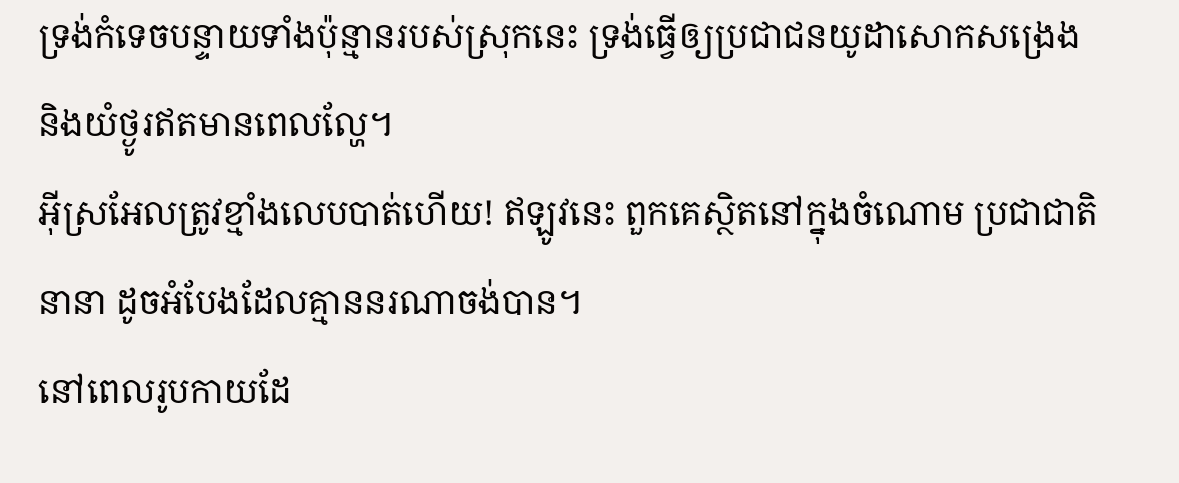ទ្រង់កំទេចបន្ទាយទាំងប៉ុន្មានរបស់ស្រុកនេះ ទ្រង់ធ្វើឲ្យប្រជាជនយូដាសោកសង្រេង និងយំថ្ងូរឥតមានពេលល្ហែ។
អ៊ីស្រអែលត្រូវខ្មាំងលេបបាត់ហើយ! ឥឡូវនេះ ពួកគេស្ថិតនៅក្នុងចំណោម ប្រជាជាតិនានា ដូចអំបែងដែលគ្មាននរណាចង់បាន។
នៅពេលរូបកាយដែ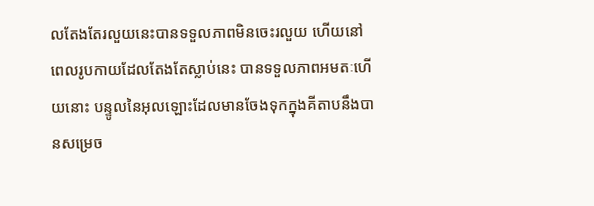លតែងតែរលួយនេះបានទទួលភាពមិនចេះរលួយ ហើយនៅពេលរូបកាយដែលតែងតែស្លាប់នេះ បានទទួលភាពអមតៈហើយនោះ បន្ទូលនៃអុលឡោះដែលមានចែងទុកក្នុងគីតាបនឹងបានសម្រេច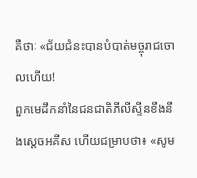គឺថាៈ «ជ័យជំនះបានបំបាត់មច្ចុរាជចោលហើយ!
ពួកមេដឹកនាំនៃជនជាតិភីលីស្ទីនខឹងនឹងស្តេចអគីស ហើយជម្រាបថា៖ «សូម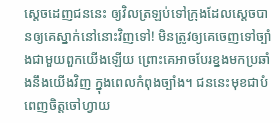ស្តេចដេញជននេះ ឲ្យវិលត្រឡប់ទៅក្រុងដែលស្តេចបានឲ្យគេស្នាក់នៅនោះវិញទៅ! មិនត្រូវឲ្យគេចេញទៅច្បាំងជាមួយពួកយើងឡើយ ព្រោះគេអាចបែរខ្នងមកប្រឆាំងនឹងយើងវិញ ក្នុងពេលកំពុងច្បាំង។ ជននេះមុខជាបំពេញចិត្តចៅហ្វាយ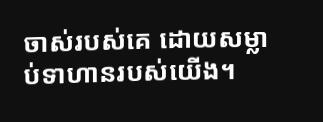ចាស់របស់គេ ដោយសម្លាប់ទាហានរបស់យើង។